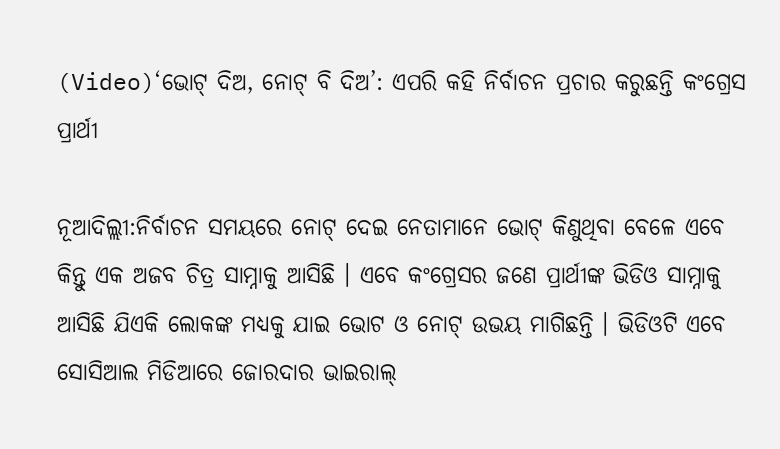(Video)‘ଭୋଟ୍ ଦିଅ, ନୋଟ୍ ବି ଦିଅ’: ଏପରି କହି ନିର୍ବାଚନ ପ୍ରଚାର କରୁଛନ୍ତି କଂଗ୍ରେସ ପ୍ରାର୍ଥୀ

ନୂଆଦିଲ୍ଲୀ:ନିର୍ବାଚନ ସମୟରେ ନୋଟ୍ ଦେଇ ନେତାମାନେ ଭୋଟ୍ କିଣୁଥିବା ବେଳେ ଏବେ କିନ୍ତୁ ଏକ ଅଜବ ଚିତ୍ର ସାମ୍ନାକୁ ଆସିଛି । ଏବେ କଂଗ୍ରେସର ଜଣେ ପ୍ରାର୍ଥୀଙ୍କ ଭିଡିଓ ସାମ୍ନାକୁ ଆସିଛି ଯିଏକି ଲୋକଙ୍କ ମଧ୍ୟକୁ ଯାଇ ଭୋଟ ଓ ନୋଟ୍ ଉଭୟ ମାଗିଛନ୍ତି । ଭିଡିଓଟି ଏବେ ସୋସିଆଲ ମିଡିଆରେ ଜୋରଦାର ଭାଇରାଲ୍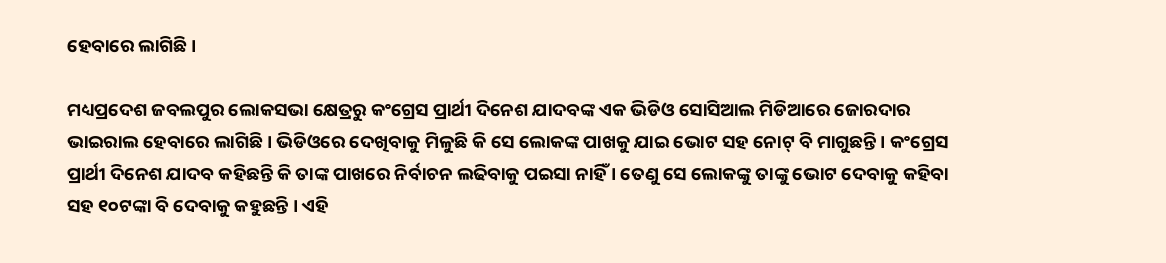ହେବାରେ ଲାଗିଛି ।

ମଧ୍ୟପ୍ରଦେଶ ଜବଲପୁର ଲୋକସଭା କ୍ଷେତ୍ରରୁ କଂଗ୍ରେସ ପ୍ରାର୍ଥୀ ଦିନେଶ ଯାଦବଙ୍କ ଏକ ଭିଡିଓ ସୋସିଆଲ ମିଡିଆରେ ଜୋରଦାର ଭାଇରାଲ ହେବାରେ ଲାଗିଛି । ଭିଡିଓରେ ଦେଖିବାକୁ ମିଳୁଛି କି ସେ ଲୋକଙ୍କ ପାଖକୁ ଯାଇ ଭୋଟ ସହ ନୋଟ୍ ବି ମାଗୁଛନ୍ତି । କଂଗ୍ରେସ ପ୍ରାର୍ଥୀ ଦିନେଶ ଯାଦବ କହିଛନ୍ତି କି ତାଙ୍କ ପାଖରେ ନିର୍ବାଚନ ଲଢିବାକୁ ପଇସା ନାହିଁ । ତେଣୁ ସେ ଲୋକଙ୍କୁ ତାଙ୍କୁ ଭୋଟ ଦେବାକୁ କହିବା ସହ ୧୦ଟଙ୍କା ବି ଦେବାକୁ କହୁଛନ୍ତି । ଏହି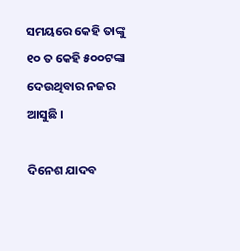ସମୟରେ କେହି ତାଙ୍କୁ ୧୦ ତ କେହି ୫୦୦ଟଙ୍କା ଦେଉଥିବାର ନଜର ଆସୁଛି ।

ଦିନେଶ ଯାଦବ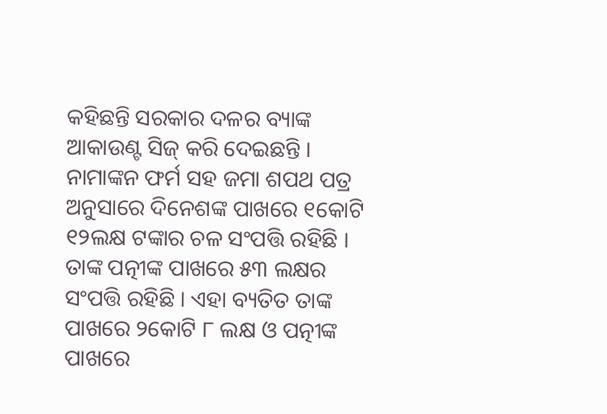କହିଛନ୍ତି ସରକାର ଦଳର ବ୍ୟାଙ୍କ ଆକାଉଣ୍ଟ ସିଜ୍ କରି ଦେଇଛନ୍ତି । ନାମାଙ୍କନ ଫର୍ମ ସହ ଜମା ଶପଥ ପତ୍ର ଅନୁସାରେ ଦିନେଶଙ୍କ ପାଖରେ ୧କୋଟି ୧୨ଲକ୍ଷ ଟଙ୍କାର ଚଳ ସଂପତ୍ତି ରହିଛି । ତାଙ୍କ ପତ୍ନୀଙ୍କ ପାଖରେ ୫୩ ଲକ୍ଷର ସଂପତ୍ତି ରହିଛି । ଏହା ବ୍ୟତିତ ତାଙ୍କ ପାଖରେ ୨କୋଟି ୮ ଲକ୍ଷ ଓ ପତ୍ନୀଙ୍କ ପାଖରେ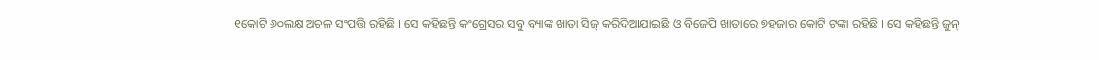୧କୋଟି ୬୦ଲକ୍ଷ ଅଚଳ ସଂପତ୍ତି ରହିଛି । ସେ କହିଛନ୍ତି କଂଗ୍ରେସର ସବୁ ବ୍ୟାଙ୍କ ଖାତା ସିଜ୍ କରିଦିଆଯାଇଛି ଓ ବିଜେପି ଖାତାରେ ୭ହଜାର କୋଟି ଟଙ୍କା ରହିଛି । ସେ କହିଛନ୍ତି ଜୁନ୍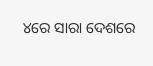୪ରେ ସାରା ଦେଶରେ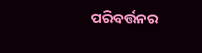ପରିବର୍ତ୍ତନର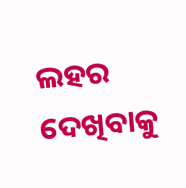ଲହର ଦେଖିବାକୁ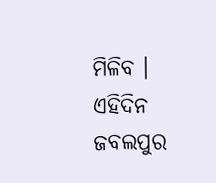ମିଳିବ । ଏହିଦିନ ଜବଲପୁର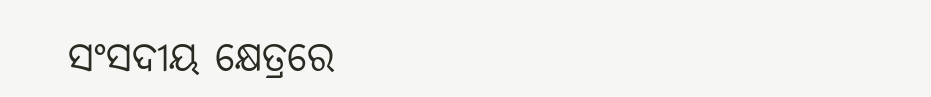ସଂସଦୀୟ କ୍ଷେତ୍ରରେ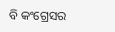ବି କଂଗ୍ରେସର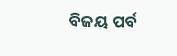ବିଜୟ ପର୍ବ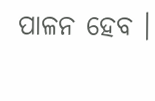ପାଳନ ହେବ ।